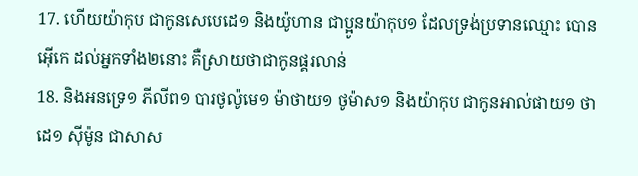17. ហើយយ៉ាកុប ជាកូនសេបេដេ១ និងយ៉ូហាន ជាប្អូនយ៉ាកុប១ ដែលទ្រង់ប្រទានឈ្មោះ បោនអ៊ើកេ ដល់អ្នកទាំង២នោះ គឺស្រាយថាជាកូនផ្គរលាន់
18. និងអនទ្រេ១ ភីលីព១ បារថូល៉ូមេ១ ម៉ាថាយ១ ថូម៉ាស១ និងយ៉ាកុប ជាកូនអាល់ផាយ១ ថាដេ១ ស៊ីម៉ូន ជាសាស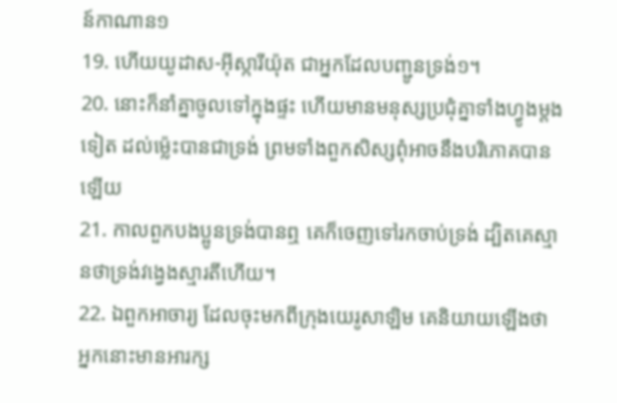ន៍កាណាន១
19. ហើយយូដាស-អ៊ីស្ការីយ៉ុត ជាអ្នកដែលបញ្ជូនទ្រង់១។
20. នោះក៏នាំគ្នាចូលទៅក្នុងផ្ទះ ហើយមានមនុស្សប្រជុំគ្នាទាំងហ្វូងម្តងទៀត ដល់ម៉្លេះបានជាទ្រង់ ព្រមទាំងពួកសិស្សពុំអាចនឹងបរិភោគបានឡើយ
21. កាលពួកបងប្អូនទ្រង់បានឮ គេក៏ចេញទៅរកចាប់ទ្រង់ ដ្បិតគេស្មានថាទ្រង់វង្វេងស្មារតីហើយ។
22. ឯពួកអាចារ្យ ដែលចុះមកពីក្រុងយេរូសាឡិម គេនិយាយឡើងថា អ្នកនោះមានអារក្ស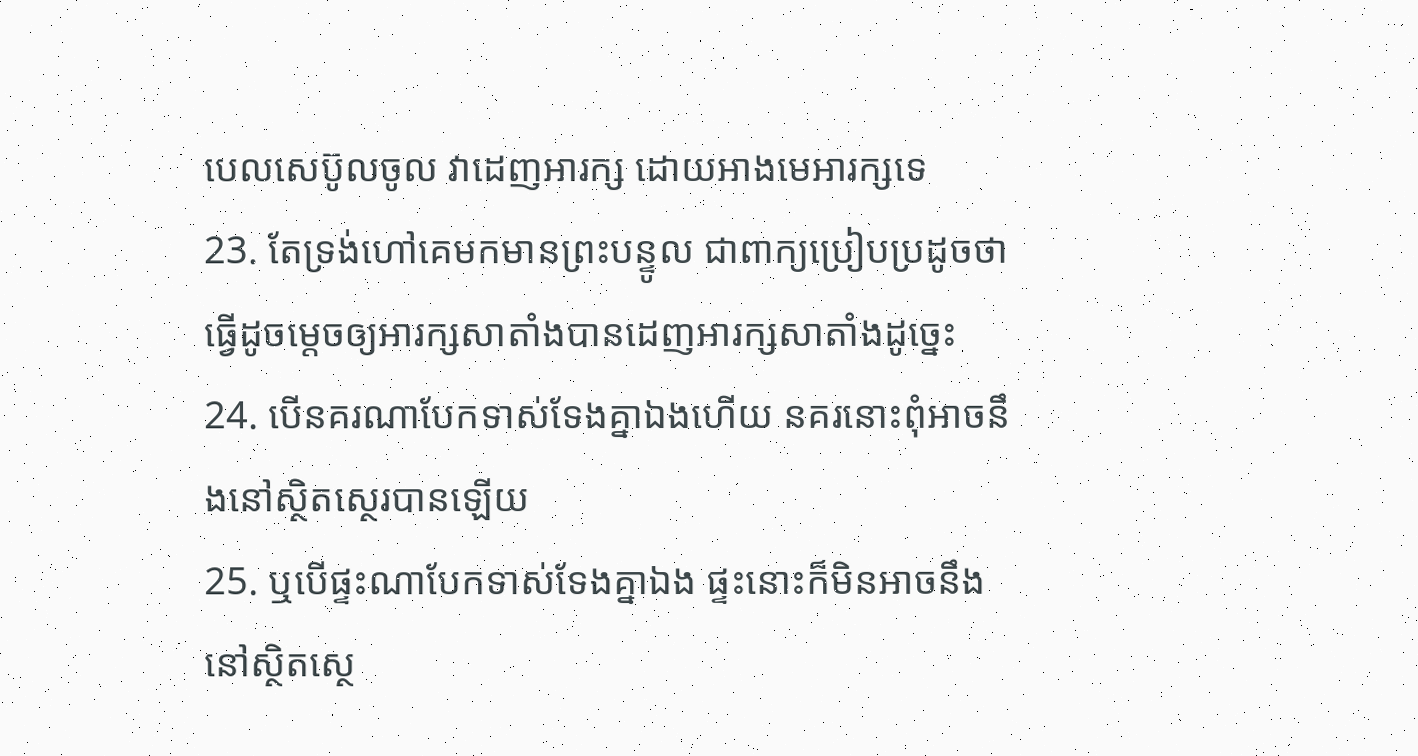បេលសេប៊ូលចូល វាដេញអារក្ស ដោយអាងមេអារក្សទេ
23. តែទ្រង់ហៅគេមកមានព្រះបន្ទូល ជាពាក្យប្រៀបប្រដូចថា ធ្វើដូចម្តេចឲ្យអារក្សសាតាំងបានដេញអារក្សសាតាំងដូច្នេះ
24. បើនគរណាបែកទាស់ទែងគ្នាឯងហើយ នគរនោះពុំអាចនឹងនៅស្ថិតស្ថេរបានឡើយ
25. ឬបើផ្ទះណាបែកទាស់ទែងគ្នាឯង ផ្ទះនោះក៏មិនអាចនឹងនៅស្ថិតស្ថេ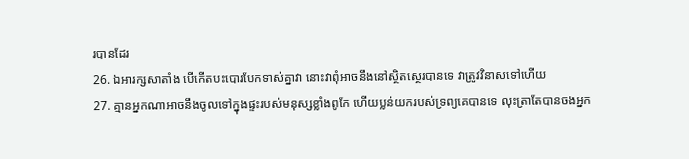របានដែរ
26. ឯអារក្សសាតាំង បើកើតបះបោរបែកទាស់គ្នាវា នោះវាពុំអាចនឹងនៅស្ថិតស្ថេរបានទេ វាត្រូវវិនាសទៅហើយ
27. គ្មានអ្នកណាអាចនឹងចូលទៅក្នុងផ្ទះរបស់មនុស្សខ្លាំងពូកែ ហើយប្លន់យករបស់ទ្រព្យគេបានទេ លុះត្រាតែបានចងអ្នក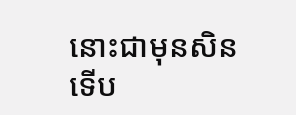នោះជាមុនសិន ទើប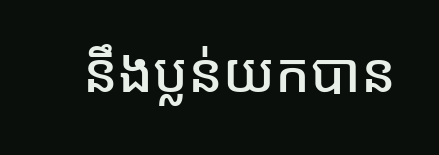នឹងប្លន់យកបាន